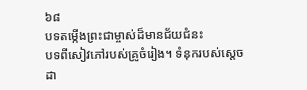៦៨
បទតម្កើងព្រះជាម្ចាស់ដ៏មានជ័យជំនះ
បទពីសៀវភៅរបស់គ្រូចំរៀង។ ទំនុករបស់ស្ដេចដា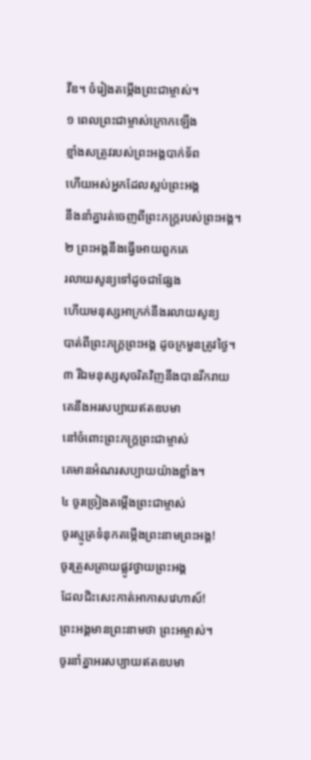វីឌ។ ចំរៀងតម្កើងព្រះជាម្ចាស់។
១ ពេលព្រះជាម្ចាស់ក្រោកឡើង
ខ្មាំងសត្រូវរបស់ព្រះអង្គបាក់ទ័ព
ហើយអស់អ្នកដែលស្អប់ព្រះអង្គ
នឹងនាំគ្នារត់ចេញពីព្រះភក្ត្ររបស់ព្រះអង្គ។
២ ព្រះអង្គនឹងធ្វើអោយពួកគេ
រលាយសូន្យទៅដូចជាផ្សែង
ហើយមនុស្សអាក្រក់នឹងរលាយសូន្យ
បាត់ពីព្រះភក្ត្រព្រះអង្គ ដូចក្រមួនត្រូវថ្ងៃ។
៣ រីឯមនុស្សសុចរិតវិញនឹងបានរីករាយ
គេនឹងអរសប្បាយឥតឧបមា
នៅចំពោះព្រះភក្ត្រព្រះជាម្ចាស់
គេមានអំណរសប្បាយយ៉ាងខ្លាំង។
៤ ចូរច្រៀងតម្កើងព្រះជាម្ចាស់
ចូរស្មូត្រទំនុកតម្កើងព្រះនាមព្រះអង្គ!
ចូរត្រួសត្រាយផ្លូវថ្វាយព្រះអង្គ
ដែលជិះសេះកាត់អាកាសវេហាស៍!
ព្រះអង្គមានព្រះនាមថា ព្រះអម្ចាស់។
ចូរនាំគ្នាអរសប្បាយឥតឧបមា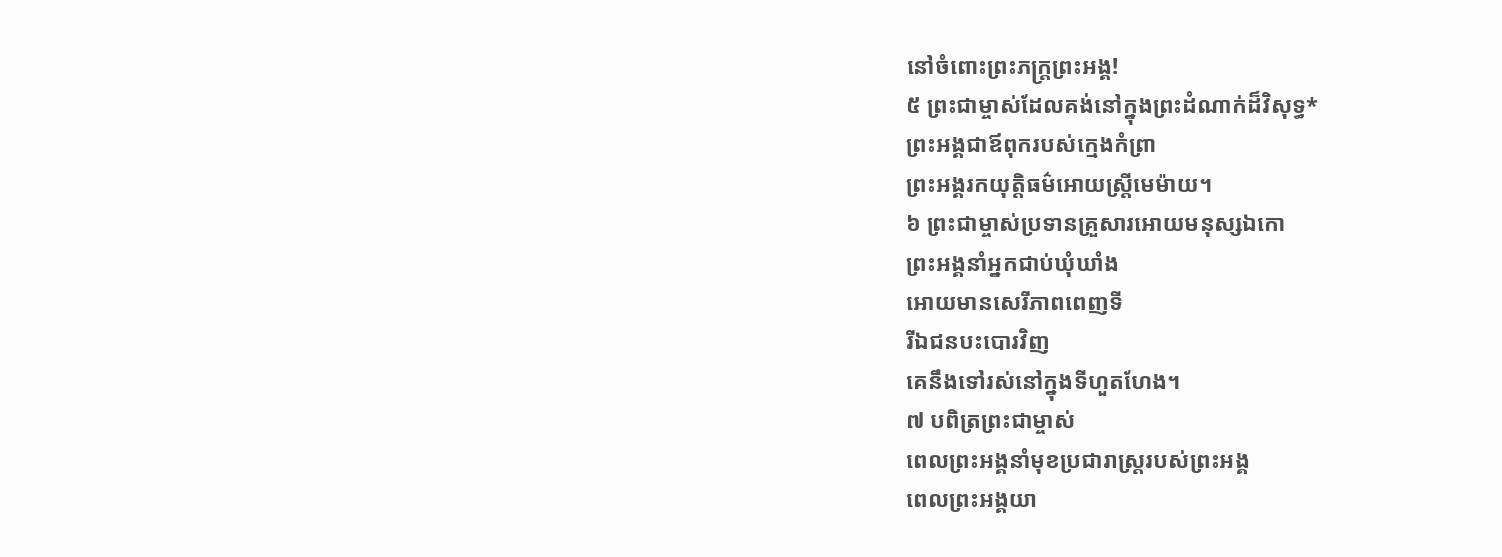នៅចំពោះព្រះភក្ត្រព្រះអង្គ!
៥ ព្រះជាម្ចាស់ដែលគង់នៅក្នុងព្រះដំណាក់ដ៏វិសុទ្ធ*
ព្រះអង្គជាឪពុករបស់ក្មេងកំព្រា
ព្រះអង្គរកយុត្តិធម៌អោយស្ត្រីមេម៉ាយ។
៦ ព្រះជាម្ចាស់ប្រទានគ្រួសារអោយមនុស្សឯកោ
ព្រះអង្គនាំអ្នកជាប់ឃុំឃាំង
អោយមានសេរីភាពពេញទី
រីឯជនបះបោរវិញ
គេនឹងទៅរស់នៅក្នុងទីហួតហែង។
៧ បពិត្រព្រះជាម្ចាស់
ពេលព្រះអង្គនាំមុខប្រជារាស្ត្ររបស់ព្រះអង្គ
ពេលព្រះអង្គយា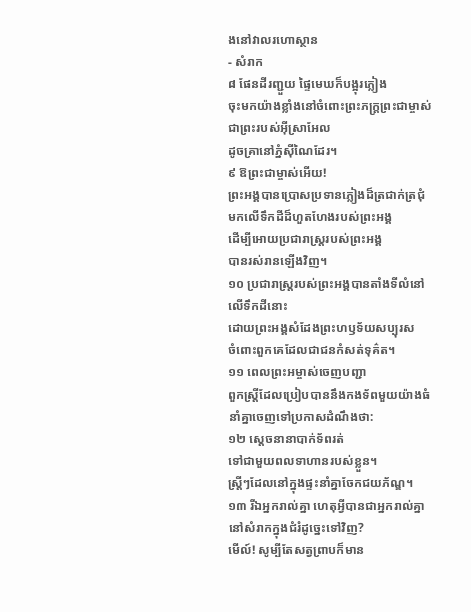ងនៅវាលរហោស្ថាន
- សំរាក
៨ ផែនដីរញ្ជួយ ផ្ទៃមេឃក៏បង្អុរភ្លៀង
ចុះមកយ៉ាងខ្លាំងនៅចំពោះព្រះភក្ត្រព្រះជាម្ចាស់
ជាព្រះរបស់អ៊ីស្រាអែល
ដូចគ្រានៅភ្នំស៊ីណៃដែរ។
៩ ឱព្រះជាម្ចាស់អើយ!
ព្រះអង្គបានប្រោសប្រទានភ្លៀងដ៏ត្រជាក់ត្រជុំ
មកលើទឹកដីដ៏ហួតហែងរបស់ព្រះអង្គ
ដើម្បីអោយប្រជារាស្ត្ររបស់ព្រះអង្គ
បានរស់រានឡើងវិញ។
១០ ប្រជារាស្ត្ររបស់ព្រះអង្គបានតាំងទីលំនៅ
លើទឹកដីនោះ
ដោយព្រះអង្គសំដែងព្រះហឫទ័យសប្បុរស
ចំពោះពួកគេដែលជាជនកំសត់ទុគ៌ត។
១១ ពេលព្រះអម្ចាស់ចេញបញ្ជា
ពួកស្ត្រីដែលប្រៀបបាននឹងកងទ័ពមួយយ៉ាងធំ
នាំគ្នាចេញទៅប្រកាសដំណឹងថា:
១២ ស្ដេចនានាបាក់ទ័ពរត់
ទៅជាមួយពលទាហានរបស់ខ្លួន។
ស្ត្រីៗដែលនៅក្នុងផ្ទះនាំគ្នាចែកជយភ័ណ្ឌ។
១៣ រីឯអ្នករាល់គ្នា ហេតុអ្វីបានជាអ្នករាល់គ្នា
នៅសំរាកក្នុងជំរំដូច្នេះទៅវិញ?
មើល៍! សូម្បីតែសត្វព្រាបក៏មាន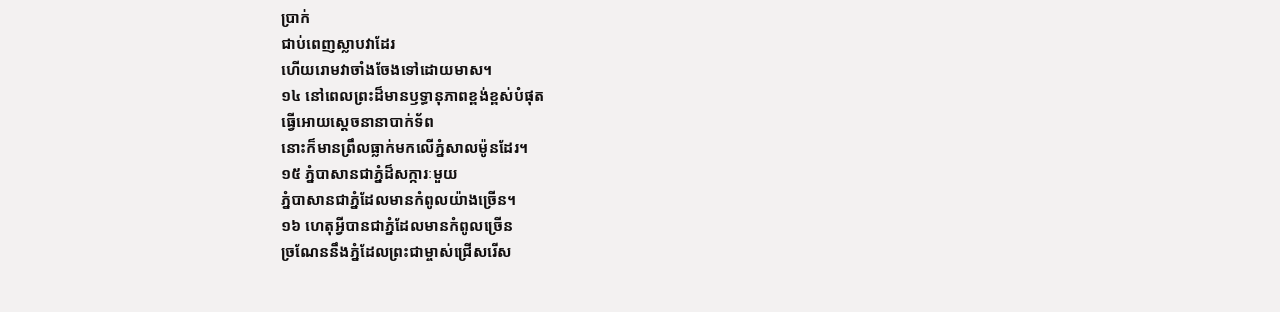ប្រាក់
ជាប់ពេញស្លាបវាដែរ
ហើយរោមវាចាំងចែងទៅដោយមាស។
១៤ នៅពេលព្រះដ៏មានឫទ្ធានុភាពខ្ពង់ខ្ពស់បំផុត
ធ្វើអោយស្ដេចនានាបាក់ទ័ព
នោះក៏មានព្រឹលធ្លាក់មកលើភ្នំសាលម៉ូនដែរ។
១៥ ភ្នំបាសានជាភ្នំដ៏សក្ការៈមួយ
ភ្នំបាសានជាភ្នំដែលមានកំពូលយ៉ាងច្រើន។
១៦ ហេតុអ្វីបានជាភ្នំដែលមានកំពូលច្រើន
ច្រណែននឹងភ្នំដែលព្រះជាម្ចាស់ជ្រើសរើស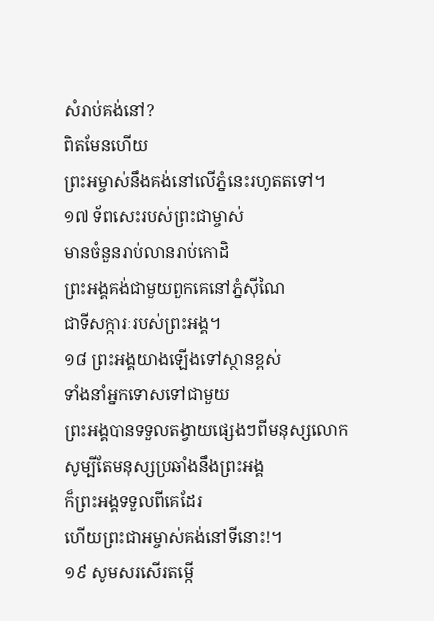សំរាប់គង់នៅ?
ពិតមែនហើយ
ព្រះអម្ចាស់នឹងគង់នៅលើភ្នំនេះរហូតតទៅ។
១៧ ទ័ពសេះរបស់ព្រះជាម្ចាស់
មានចំនួនរាប់លានរាប់កោដិ
ព្រះអង្គគង់ជាមួយពួកគេនៅភ្នំស៊ីណៃ
ជាទីសក្ការៈរបស់ព្រះអង្គ។
១៨ ព្រះអង្គយាងឡើងទៅស្ថានខ្ពស់
ទាំងនាំអ្នកទោសទៅជាមួយ
ព្រះអង្គបានទទួលតង្វាយផ្សេងៗពីមនុស្សលោក
សូម្បីតែមនុស្សប្រឆាំងនឹងព្រះអង្គ
ក៏ព្រះអង្គទទួលពីគេដែរ
ហើយព្រះជាអម្ចាស់គង់នៅទីនោះ!។
១៩ សូមសរសើរតម្កើ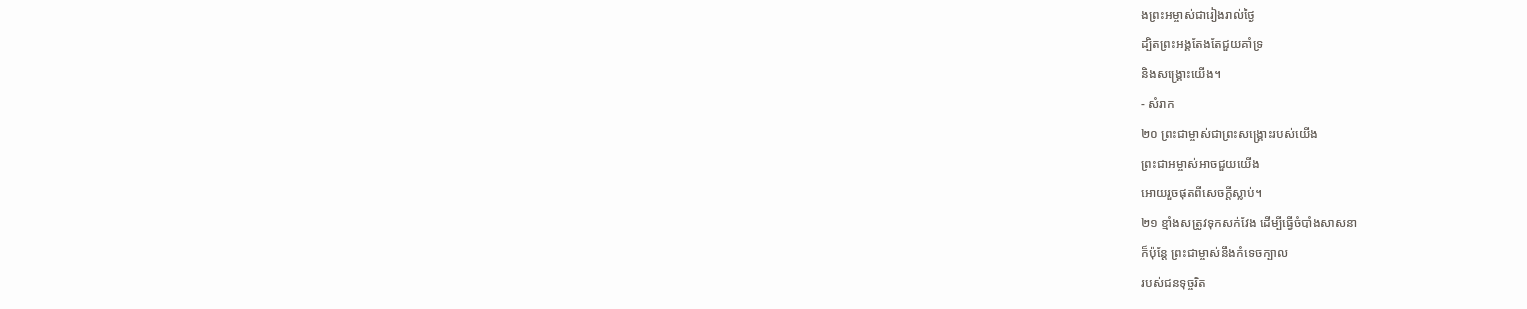ងព្រះអម្ចាស់ជារៀងរាល់ថ្ងៃ
ដ្បិតព្រះអង្គតែងតែជួយគាំទ្រ
និងសង្គ្រោះយើង។
- សំរាក
២០ ព្រះជាម្ចាស់ជាព្រះសង្គ្រោះរបស់យើង
ព្រះជាអម្ចាស់អាចជួយយើង
អោយរួចផុតពីសេចក្ដីស្លាប់។
២១ ខ្មាំងសត្រូវទុកសក់វែង ដើម្បីធ្វើចំបាំងសាសនា
ក៏ប៉ុន្តែ ព្រះជាម្ចាស់នឹងកំទេចក្បាល
របស់ជនទុច្ចរិត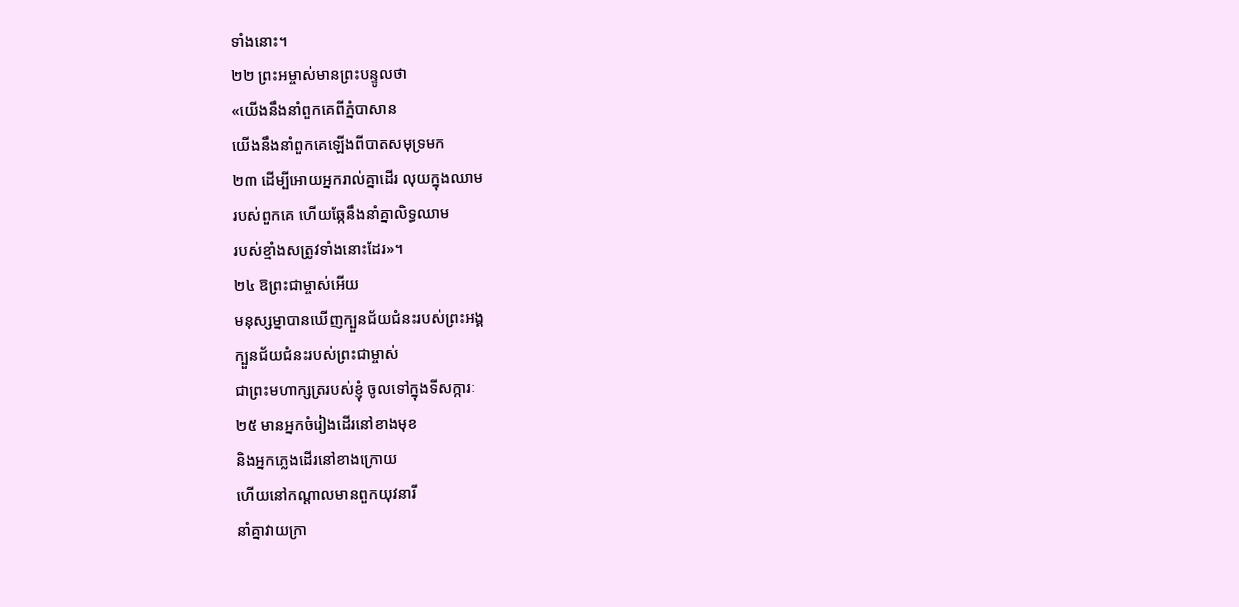ទាំងនោះ។
២២ ព្រះអម្ចាស់មានព្រះបន្ទូលថា
«យើងនឹងនាំពួកគេពីភ្នំបាសាន
យើងនឹងនាំពួកគេឡើងពីបាតសមុទ្រមក
២៣ ដើម្បីអោយអ្នករាល់គ្នាដើរ លុយក្នុងឈាម
របស់ពួកគេ ហើយឆ្កែនឹងនាំគ្នាលិទ្ធឈាម
របស់ខ្មាំងសត្រូវទាំងនោះដែរ»។
២៤ ឱព្រះជាម្ចាស់អើយ
មនុស្សម្នាបានឃើញក្បួនជ័យជំនះរបស់ព្រះអង្គ
ក្បួនជ័យជំនះរបស់ព្រះជាម្ចាស់
ជាព្រះមហាក្សត្ររបស់ខ្ញុំ ចូលទៅក្នុងទីសក្ការៈ
២៥ មានអ្នកចំរៀងដើរនៅខាងមុខ
និងអ្នកភ្លេងដើរនៅខាងក្រោយ
ហើយនៅកណ្ដាលមានពួកយុវនារី
នាំគ្នាវាយក្រា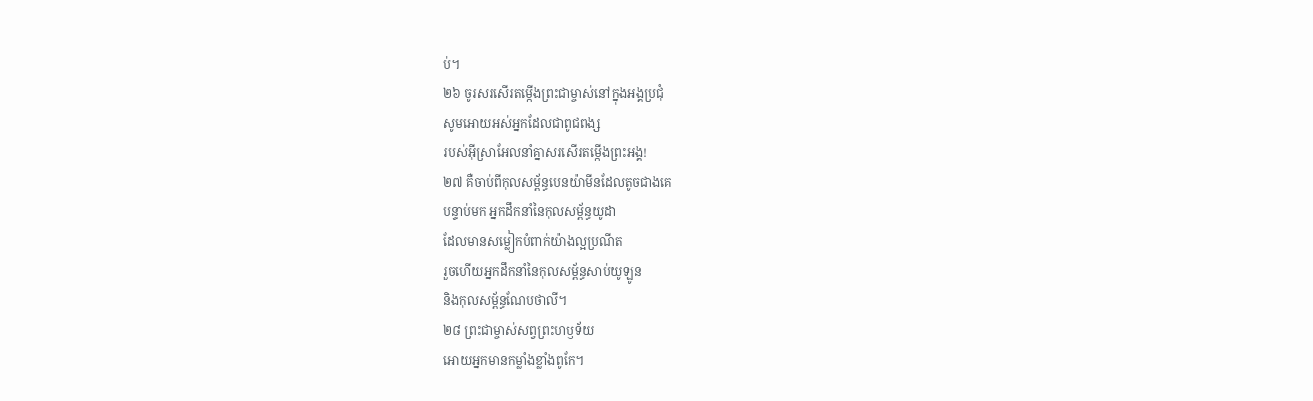ប់។
២៦ ចូរសរសើរតម្កើងព្រះជាម្ចាស់នៅក្នុងអង្គប្រជុំ
សូមអោយអស់អ្នកដែលជាពូជពង្ស
របស់អ៊ីស្រាអែលនាំគ្នាសរសើរតម្កើងព្រះអង្គ!
២៧ គឺចាប់ពីកុលសម្ព័ន្ធបេនយ៉ាមីនដែលតូចជាងគេ
បន្ទាប់មក អ្នកដឹកនាំនៃកុលសម្ព័ន្ធយូដា
ដែលមានសម្លៀកបំពាក់យ៉ាងល្អប្រណីត
រួចហើយអ្នកដឹកនាំនៃកុលសម្ព័ន្ធសាប់យូឡូន
និងកុលសម្ព័ន្ធណែបថាលី។
២៨ ព្រះជាម្ចាស់សព្វព្រះហឫទ័យ
អោយអ្នកមានកម្លាំងខ្លាំងពូកែ។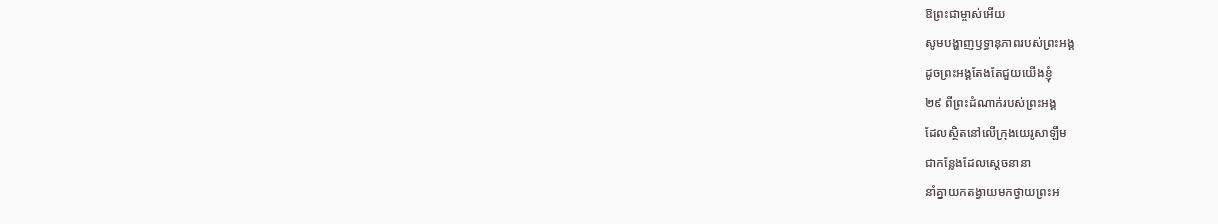ឱព្រះជាម្ចាស់អើយ
សូមបង្ហាញឫទ្ធានុភាពរបស់ព្រះអង្គ
ដូចព្រះអង្គតែងតែជួយយើងខ្ញុំ
២៩ ពីព្រះដំណាក់របស់ព្រះអង្គ
ដែលស្ថិតនៅលើក្រុងយេរូសាឡឹម
ជាកន្លែងដែលស្ដេចនានា
នាំគ្នាយកតង្វាយមកថ្វាយព្រះអ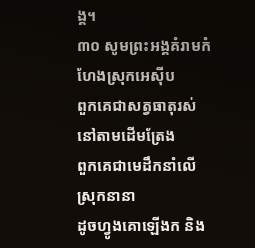ង្គ។
៣០ សូមព្រះអង្គគំរាមកំហែងស្រុកអេស៊ីប
ពួកគេជាសត្វធាតុរស់នៅតាមដើមត្រែង
ពួកគេជាមេដឹកនាំលើស្រុកនានា
ដូចហ្វូងគោឡើងក និង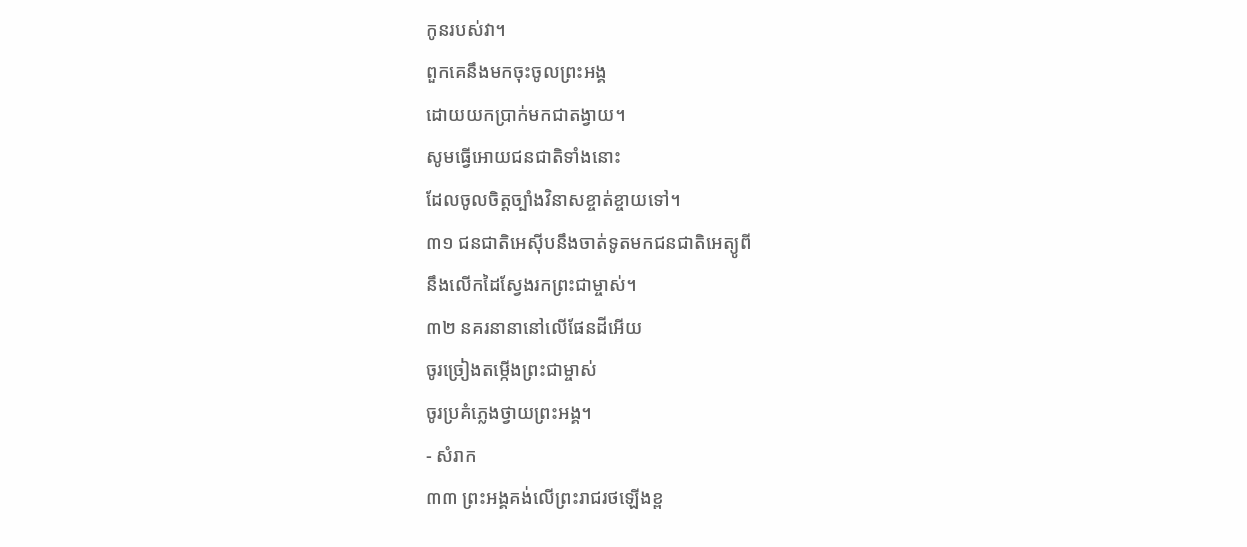កូនរបស់វា។
ពួកគេនឹងមកចុះចូលព្រះអង្គ
ដោយយកប្រាក់មកជាតង្វាយ។
សូមធ្វើអោយជនជាតិទាំងនោះ
ដែលចូលចិត្តច្បាំងវិនាសខ្ចាត់ខ្ចាយទៅ។
៣១ ជនជាតិអេស៊ីបនឹងចាត់ទូតមកជនជាតិអេត្យូពី
នឹងលើកដៃស្វែងរកព្រះជាម្ចាស់។
៣២ នគរនានានៅលើផែនដីអើយ
ចូរច្រៀងតម្កើងព្រះជាម្ចាស់
ចូរប្រគំភ្លេងថ្វាយព្រះអង្គ។
- សំរាក
៣៣ ព្រះអង្គគង់លើព្រះរាជរថឡើងខ្ព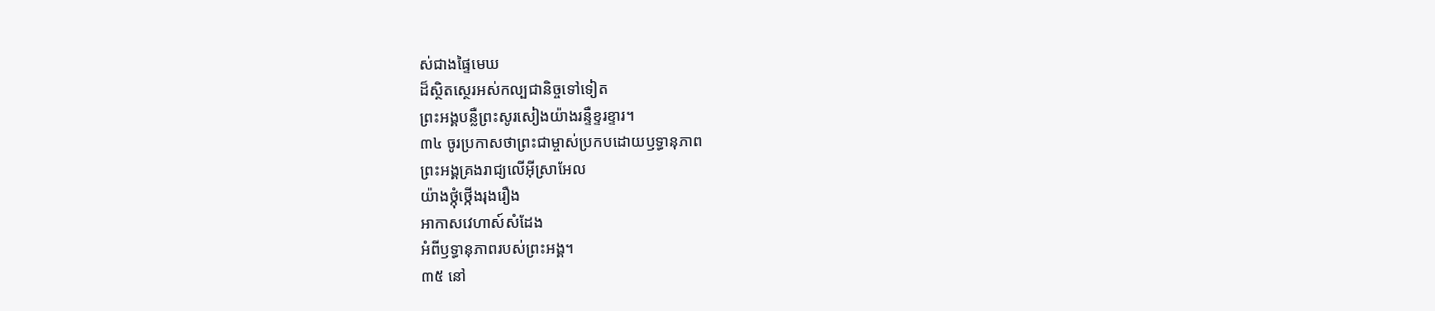ស់ជាងផ្ទៃមេឃ
ដ៏ស្ថិតស្ថេរអស់កល្បជានិច្ចទៅទៀត
ព្រះអង្គបន្លឺព្រះសូរសៀងយ៉ាងរន្ទឺខ្ទរខ្ទារ។
៣៤ ចូរប្រកាសថាព្រះជាម្ចាស់ប្រកបដោយឫទ្ធានុភាព
ព្រះអង្គគ្រងរាជ្យលើអ៊ីស្រាអែល
យ៉ាងថ្កុំថ្កើងរុងរឿង
អាកាសវេហាស៍សំដែង
អំពីឫទ្ធានុភាពរបស់ព្រះអង្គ។
៣៥ នៅ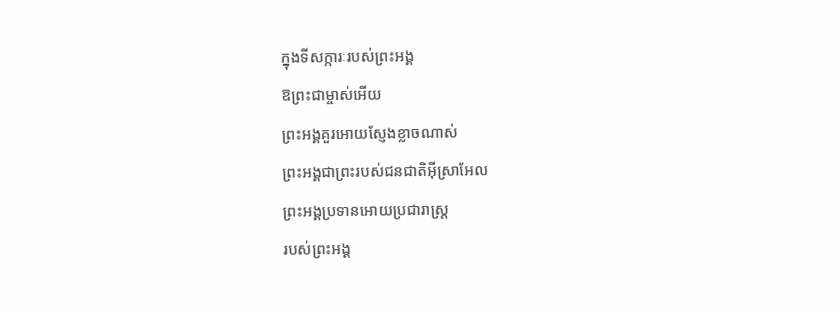ក្នុងទីសក្ការៈរបស់ព្រះអង្គ
ឱព្រះជាម្ចាស់អើយ
ព្រះអង្គគួរអោយស្ញែងខ្លាចណាស់
ព្រះអង្គជាព្រះរបស់ជនជាតិអ៊ីស្រាអែល
ព្រះអង្គប្រទានអោយប្រជារាស្ត្រ
របស់ព្រះអង្គ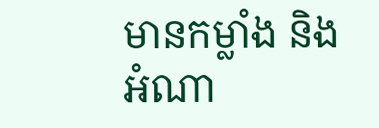មានកម្លាំង និងអំណា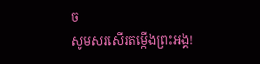ច
សូមសរសើរតម្កើងព្រះអង្គ!